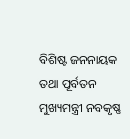ବିଶିଷ୍ଟ ଜନନାୟକ ତଥା ପୂର୍ବତନ ମୁଖ୍ୟମନ୍ତ୍ରୀ ନବକୃଷ୍ଣ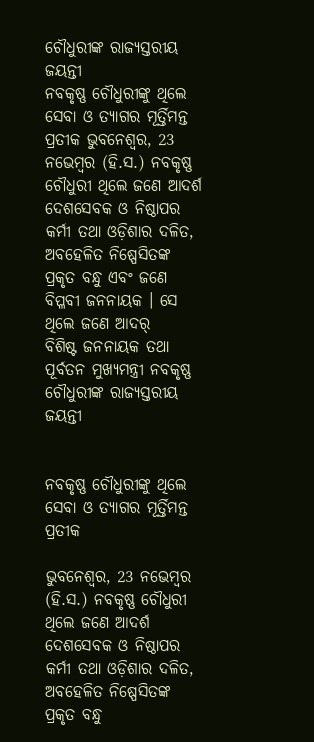ଚୌଧୁରୀଙ୍କ ରାଜ୍ୟସ୍ତରୀୟ ଜୟନ୍ତୀ
ନବକୃଷ୍ଣ ଚୌଧୁରୀଙ୍କୁ ଥିଲେ ସେବା ଓ ତ୍ୟାଗର ମୂର୍ତ୍ତିମନ୍ତ ପ୍ରତୀକ ଭୁବନେଶ୍ୱର, 23 ନଭେମ୍ବର (ହି.ସ.) ନବକୃଷ୍ଣ ଚୌଧୁରୀ ଥିଲେ ଜଣେ ଆଦର୍ଶ ଦେଶସେବକ ଓ ନିଷ୍ଠାପର କର୍ମୀ ତଥା ଓଡ଼ିଶାର ଦଳିତ, ଅବହେଳିତ ନିଷ୍ପେସିତଙ୍କ ପ୍ରକୃତ ବନ୍ଧୁ ଏବଂ ଜଣେ ବିପ୍ଳବୀ ଜନନାୟକ । ସେ ଥିଲେ ଜଣେ ଆଦର୍
ବିଶିଷ୍ଟ ଜନନାୟକ ତଥା ପୂର୍ବତନ ମୁଖ୍ୟମନ୍ତ୍ରୀ ନବକୃଷ୍ଣ ଚୌଧୁରୀଙ୍କ ରାଜ୍ୟସ୍ତରୀୟ ଜୟନ୍ତୀ


ନବକୃଷ୍ଣ ଚୌଧୁରୀଙ୍କୁ ଥିଲେ ସେବା ଓ ତ୍ୟାଗର ମୂର୍ତ୍ତିମନ୍ତ ପ୍ରତୀକ

ଭୁବନେଶ୍ୱର, 23 ନଭେମ୍ବର (ହି.ସ.) ନବକୃଷ୍ଣ ଚୌଧୁରୀ ଥିଲେ ଜଣେ ଆଦର୍ଶ ଦେଶସେବକ ଓ ନିଷ୍ଠାପର କର୍ମୀ ତଥା ଓଡ଼ିଶାର ଦଳିତ, ଅବହେଳିତ ନିଷ୍ପେସିତଙ୍କ ପ୍ରକୃତ ବନ୍ଧୁ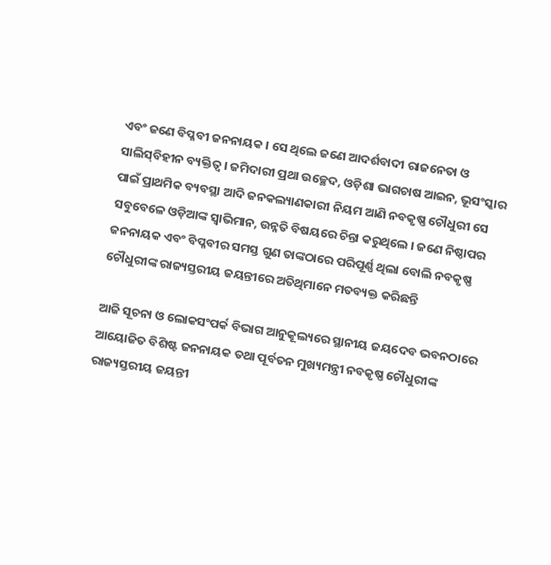ଏବଂ ଜଣେ ବିପ୍ଳବୀ ଜନନାୟକ । ସେ ଥିଲେ ଜଣେ ଆଦର୍ଶବାଦୀ ରାଜନେତା ଓ ସାଲିସ୍‌ବିହୀନ ବ୍ୟକ୍ତିତ୍ୱ । ଜମିଦାରୀ ପ୍ରଥା ଉଚ୍ଛେଦ, ଓଡ଼ିଶା ଭାଗଚାଷ ଆଇନ, ଭୂସଂସ୍କାର ପାଇଁ ପ୍ରାଥମିକ ବ୍ୟବସ୍ଥା ଆଦି ଜନକଲ୍ୟାଣକାରୀ ନିୟମ ଆଣି ନବକୃଷ୍ଣ ଚୌଧୁରୀ ସେ ସବୁବେଳେ ଓଡ଼ିଆଙ୍କ ସ୍ୱାଭିମାନ, ଉନ୍ନତି ବିଷୟରେ ଚିନ୍ତା କରୁଥିଲେ । ଜଣେ ନିଷ୍ଠାପର ଜନନାୟକ ଏବଂ ବିପ୍ଳବୀର ସମସ୍ତ ଗୁଣ ତାଙ୍କଠାରେ ପରିପୂର୍ଣ୍ଣ ଥିଲା ବୋଲି ନବକୃଷ୍ଣ ଚୌଧୁରୀଙ୍କ ରାଜ୍ୟସ୍ତରୀୟ ଜୟନ୍ତୀରେ ଅତିଥିମାନେ ମତବ୍ୟକ୍ତ କରିଛନ୍ତି

ଆଜି ସୂଚନା ଓ ଲୋକସଂପର୍କ ବିଭାଗ ଆନୁକୂଲ୍ୟରେ ସ୍ଥାନୀୟ ଜୟଦେବ ଭବନଠାରେ ଆୟୋଜିତ ବିଶିଷ୍ଟ ଜନନାୟକ ତଥା ପୂର୍ବତନ ମୁଖ୍ୟମନ୍ତ୍ରୀ ନବକୃଷ୍ଣ ଚୌଧୁରୀଙ୍କ ରାଜ୍ୟସ୍ତରୀୟ ଜୟନ୍ତୀ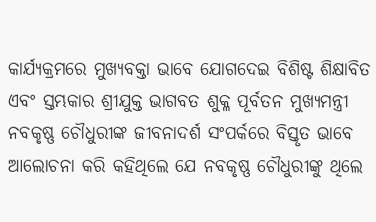କାର୍ଯ୍ୟକ୍ରମରେ ମୁଖ୍ୟବକ୍ତା ଭାବେ ଯୋଗଦେଇ ବିଶିଷ୍ଟ ଶିକ୍ଷାବିତ ଏବଂ ସ୍ତମ୍ଭକାର ଶ୍ରୀଯୁକ୍ତ ଭାଗବତ ଶୁକ୍ଳ ପୂର୍ବତନ ମୁଖ୍ୟମନ୍ତ୍ରୀ ନବକୃଷ୍ଣ ଚୌଧୁରୀଙ୍କ ଜୀବନାଦର୍ଶ ସଂପର୍କରେ ବିସ୍ତୃତ ଭାବେ ଆଲୋଚନା କରି କହିଥିଲେ ଯେ ନବକୃଷ୍ଣ ଚୌଧୁରୀଙ୍କୁ ଥିଲେ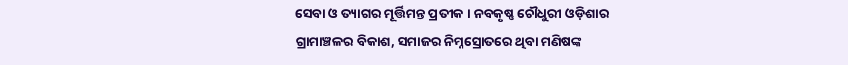ସେବା ଓ ତ୍ୟାଗର ମୂର୍ତ୍ତିମନ୍ତ ପ୍ରତୀକ । ନବକୃଷ୍ଣ ଚୌଧୁରୀ ଓଡ଼ିଶାର ଗ୍ରାମାଞ୍ଚଳର ବିକାଶ, ସମାଜର ନିମ୍ନସ୍ରୋତରେ ଥିବା ମଣିଷଙ୍କ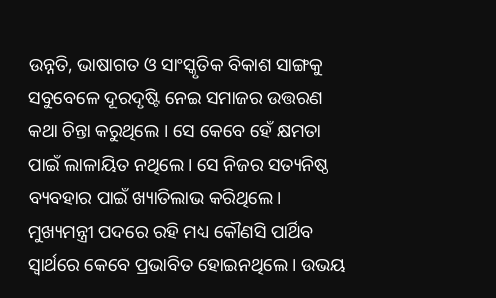ଉନ୍ନତି, ଭାଷାଗତ ଓ ସାଂସ୍କୃତିକ ବିକାଶ ସାଙ୍ଗକୁ ସବୁବେଳେ ଦୂରଦୃଷ୍ଟି ନେଇ ସମାଜର ଉତ୍ତରଣ କଥା ଚିନ୍ତା କରୁଥିଲେ । ସେ କେବେ ହେଁ କ୍ଷମତା ପାଇଁ ଲାଳାୟିତ ନଥିଲେ। ସେ ନିଜର ସତ୍ୟନିଷ୍ଠ ବ୍ୟବହାର ପାଇଁ ଖ୍ୟାତିଲାଭ କରିଥିଲେ। ମୁଖ୍ୟମନ୍ତ୍ରୀ ପଦରେ ରହି ମଧ୍ୟ କୌଣସି ପାର୍ଥିବ ସ୍ୱାର୍ଥରେ କେବେ ପ୍ରଭାବିତ ହୋଇନଥିଲେ। ଉଭୟ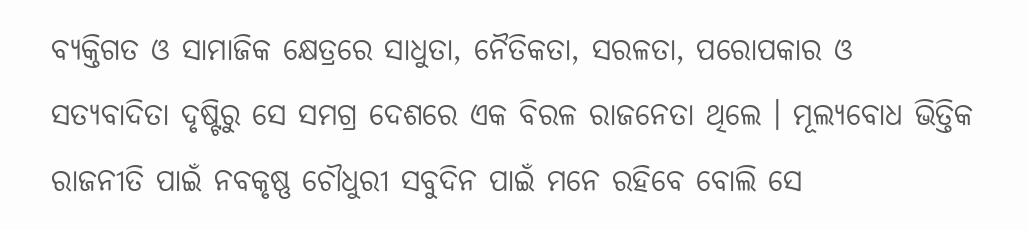ବ୍ୟକ୍ତିଗତ ଓ ସାମାଜିକ କ୍ଷେତ୍ରରେ ସାଧୁତା, ନୈତିକତା, ସରଳତା, ପରୋପକାର ଓ ସତ୍ୟବାଦିତା ଦୃଷ୍ଟିରୁ ସେ ସମଗ୍ର ଦେଶରେ ଏକ ବିରଳ ରାଜନେତା ଥିଲେ । ମୂଲ୍ୟବୋଧ ଭିତ୍ତିକ ରାଜନୀତି ପାଇଁ ନବକୃଷ୍ଣ ଚୌଧୁରୀ ସବୁଦିନ ପାଇଁ ମନେ ରହିବେ ବୋଲି ସେ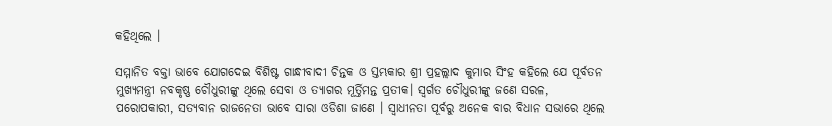କହିଥିଲେ ।

ସମ୍ମାନିତ ବକ୍ତା ଭାବେ ଯୋଗଦେଇ ବିଶିଷ୍ଟ ଗାନ୍ଧୀବାଦୀ ଚିନ୍ତକ ଓ ସ୍ତମ୍ଭକାର ଶ୍ରୀ ପ୍ରହଲ୍ଲାଦ କୁମାର ସିଂହ କହିଲେ ଯେ ପୂର୍ବତନ ମୁଖ୍ୟମନ୍ତ୍ରୀ ନବକୃଷ୍ଣ ଚୌଧୁରୀଙ୍କୁ ଥିଲେ ସେବା ଓ ତ୍ୟାଗର ମୂର୍ତ୍ତିମନ୍ତ ପ୍ରତୀକ। ସ୍ବର୍ଗତ ଚୌଧୁରୀଙ୍କୁ ଜଣେ ସରଳ, ପରୋପକାରୀ, ସତ୍ୟବାନ ରାଜନେତା ଭାବେ ସାରା ଓଡିଶା ଜାଣେ । ସ୍ୱାଧୀନତା ପୂର୍ବରୁ ଅନେକ ବାର ବିଧାନ ସଭାରେ ଥିଲେ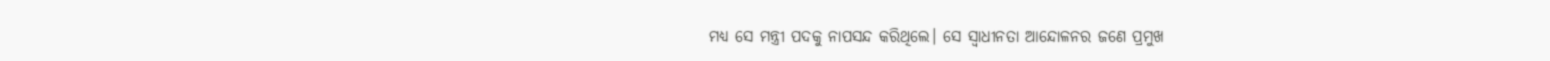ମଧ୍ୟ ସେ ମନ୍ତ୍ରୀ ପଦକୁ ନାପସନ୍ଦ କରିଥିଲେ। ସେ ସ୍ୱାଧୀନତା ଆନ୍ଦୋଳନର ଜଣେ ପ୍ରମୁଖ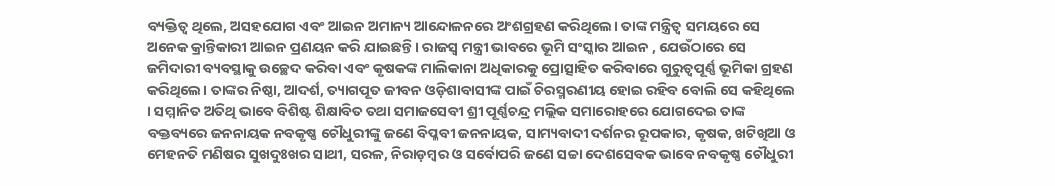ବ୍ୟକ୍ତିତ୍ୱ ଥିଲେ, ଅସହଯୋଗ ଏବଂ ଆଇନ ଅମାନ୍ୟ ଆନ୍ଦୋଳନରେ ଅଂଶଗ୍ରହଣ କରିଥିଲେ। ତାଙ୍କ ମନ୍ତ୍ରିତ୍ୱ ସମୟରେ ସେ ଅନେକ କ୍ରାନ୍ତିକାରୀ ଆଇନ ପ୍ରଣୟନ କରି ଯାଇଛନ୍ତି । ରାଜସ୍ୱ ମନ୍ତ୍ରୀ ଭାବରେ ଭୂମି ସଂସ୍କାର ଆଇନ , ଯେଉଁଠାରେ ସେ ଜମିଦାରୀ ବ୍ୟବସ୍ଥାକୁ ଉଚ୍ଛେଦ କରିବା ଏବଂ କୃଷକଙ୍କ ମାଲିକାନା ଅଧିକାରକୁ ପ୍ରୋତ୍ସାହିତ କରିବାରେ ଗୁରୁତ୍ୱପୂର୍ଣ୍ଣ ଭୂମିକା ଗ୍ରହଣ କରିଥିଲେ। ତାଙ୍କର ନିଷ୍ଠା, ଆଦର୍ଶ, ତ୍ୟାଗପୂତ ଜୀବନ ଓଡ଼ିଶାବାସୀଙ୍କ ପାଇଁ ଚିରସ୍ମରଣୀୟ ହୋଇ ରହିବ ବୋଲି ସେ କହିଥିଲେ । ସମ୍ମାନିତ ଅତିଥି ଭାବେ ବିଶିଷ୍ଟ ଶିକ୍ଷାବିତ ତଥା ସମାଜସେବୀ ଶ୍ରୀ ପୂର୍ଣ୍ଣଚନ୍ଦ୍ର ମଲ୍ଲିକ ସମାରୋହରେ ଯୋଗଦେଇ ତାଙ୍କ ବକ୍ତବ୍ୟରେ ଜନନାୟକ ନବକୃଷ୍ଣ ଚୌଧୁରୀଙ୍କୁ ଜଣେ ବିପ୍ଳବୀ ଜନନାୟକ, ସାମ୍ୟବାଦୀ ଦର୍ଶନର ରୂପକାର, କୃଷକ, ଖଟିଖିଆ ଓ ମେହନତି ମଣିଷର ସୁଖଦୁଃଖର ସାଥୀ, ସରଳ, ନିରାଡ଼ମ୍ବର ଓ ସର୍ବୋପରି ଜଣେ ସଚ୍ଚା ଦେଶସେବକ ଭାବେ ନବକୃଷ୍ଣ ଚୌଧୁରୀ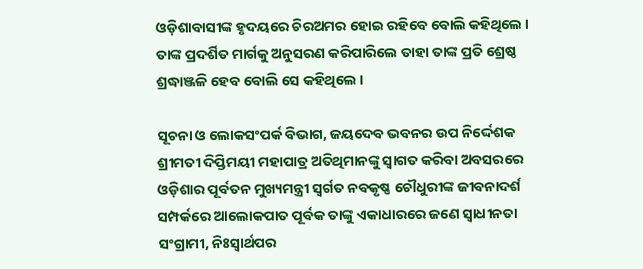ଓଡ଼ିଶାବାସୀଙ୍କ ହୃଦୟରେ ଚିରଅମର ହୋଇ ରହିବେ ବୋଲି କହିଥିଲେ । ତାଙ୍କ ପ୍ରଦର୍ଶିତ ମାର୍ଗକୁ ଅନୁସରଣ କରିପାରିଲେ ତାହା ତାଙ୍କ ପ୍ରତି ଶ୍ରେଷ୍ଠ ଶ୍ରଦ୍ଧାଞ୍ଜଳି ହେବ ବୋଲି ସେ କହିଥିଲେ ।

ସୂଚନା ଓ ଲୋକସଂପର୍କ ବିଭାଗ, ଜୟଦେବ ଭବନର ଉପ ନିର୍ଦ୍ଦେଶକ ଶ୍ରୀମତୀ ଦିପ୍ତିମୟୀ ମହାପାତ୍ର ଅତିଥିମାନଙ୍କୁ ସ୍ୱାଗତ କରିବା ଅବସରରେ ଓଡ଼ିଶାର ପୂର୍ବତନ ମୁଖ୍ୟମନ୍ତ୍ରୀ ସ୍ୱର୍ଗତ ନବକୃଷ୍ଣ ଚୌଧୁରୀଙ୍କ ଜୀବନାଦର୍ଶ ସମ୍ପର୍କରେ ଆଲୋକପାତ ପୂର୍ବକ ତାଙ୍କୁ ଏକାଧାରରେ ଜଣେ ସ୍ୱାଧୀନତା ସଂଗ୍ରାମୀ, ନିଃସ୍ୱାର୍ଥପର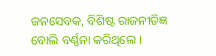ଜନସେବକ, ବିଶିଷ୍ଟ ରାଜନୀତିଜ୍ଞ ବୋଲି ବର୍ଣ୍ଣନା କରିଥିଲେ ।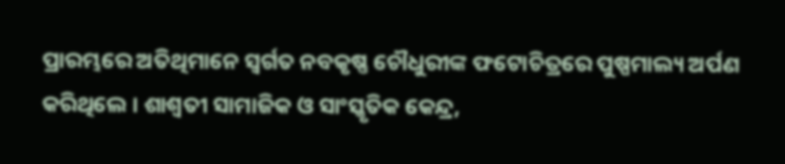ପ୍ରାରମ୍ଭରେ ଅତିଥିମାନେ ସ୍ୱର୍ଗତ ନବକୃଷ୍ଣ ଚୌଧୁରୀଙ୍କ ଫଟୋଚିତ୍ରରେ ପୁଷ୍ପମାଲ୍ୟ ଅର୍ପଣ କରିଥିଲେ । ଶାଶ୍ଵତୀ ସାମାଜିକ ଓ ସାଂସ୍କୃତିକ କେନ୍ଦ୍ର,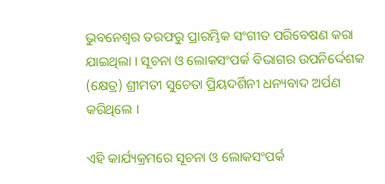ଭୁବନେଶ୍ୱର ତରଫରୁ ପ୍ରାରମ୍ଭିକ ସଂଗୀତ ପରିବେଷଣ କରା ଯାଇଥିଲା । ସୂଚନା ଓ ଲୋକସଂପର୍କ ବିଭାଗର ଉପନିର୍ଦ୍ଦେଶକ (କ୍ଷେତ୍ର) ଶ୍ରୀମତୀ ସୁଚେତା ପ୍ରିୟଦର୍ଶିନୀ ଧନ୍ୟବାଦ ଅର୍ପଣ କରିଥିଲେ ।

ଏହି କାର୍ଯ୍ୟକ୍ରମରେ ସୂଚନା ଓ ଲୋକସଂପର୍କ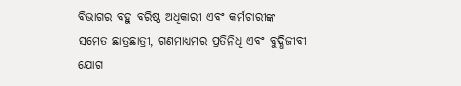ବିଭାଗର ବହୁ ବରିଷ୍ଠ ଅଧିକାରୀ ଏବଂ କର୍ମଚାରୀଙ୍କ ସମେତ ଛାତ୍ରଛାତ୍ରୀ, ଗଣମାଧ୍ୟମର ପ୍ରତିନିଧି ଏବଂ ବୁଦ୍ଧିଜୀବୀ ଯୋଗ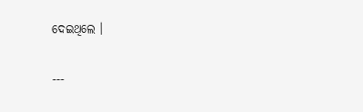ଦେଇଥିଲେ ।

---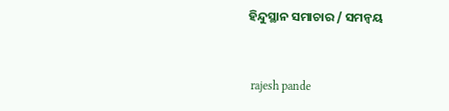ହିନ୍ଦୁସ୍ଥାନ ସମାଚାର / ସମନ୍ୱୟ


 rajesh pande